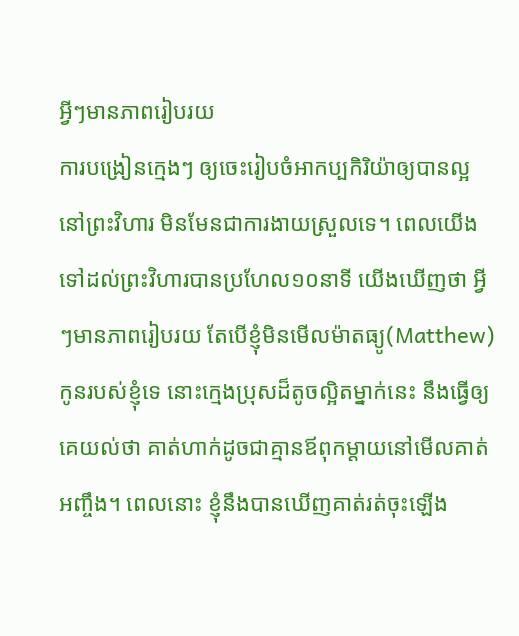អ្វីៗមានភាពរៀបរយ
ការបង្រៀនក្មេងៗ ឲ្យចេះរៀបចំអាកប្បកិរិយ៉ាឲ្យបានល្អ នៅព្រះវិហារ មិនមែនជាការងាយស្រួលទេ។ ពេលយើងទៅដល់ព្រះវិហារបានប្រហែល១០នាទី យើងឃើញថា អ្វីៗមានភាពរៀបរយ តែបើខ្ញុំមិនមើលម៉ាតធ្យូ(Matthew) កូនរបស់ខ្ញុំទេ នោះក្មេងប្រុសដ៏តូចល្អិតម្នាក់នេះ នឹងធ្វើឲ្យគេយល់ថា គាត់ហាក់ដូចជាគ្មានឪពុកម្តាយនៅមើលគាត់អញ្ចឹង។ ពេលនោះ ខ្ញុំនឹងបានឃើញគាត់រត់ចុះឡើង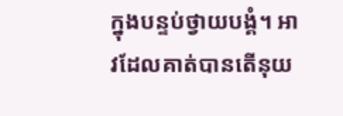ក្នុងបន្ទប់ថ្វាយបង្គំ។ អាវដែលគាត់បានតើនុយ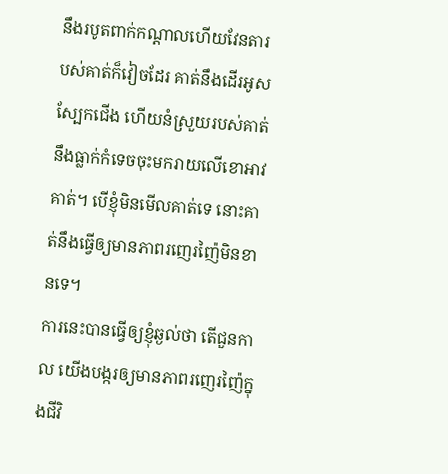នឹងរបូតពាក់កណ្តាលហើយវែនតារបស់គាត់ក៏វៀចដែរ គាត់នឹងដើរអូសស្បែកជើង ហើយនំស្រួយរបស់គាត់ នឹងធ្លាក់កំទេចចុះមករាយលើខោអាវគាត់។ បើខ្ញុំមិនមើលគាត់ទេ នោះគាត់នឹងធ្វើឲ្យមានភាពរញេរញ៉ៃមិនខានទេ។
ការនេះបានធ្វើឲ្យខ្ញុំឆ្ងល់ថា តើជួនកាល យើងបង្ករឲ្យមានភាពរញេរញ៉ៃក្នុងជីវិ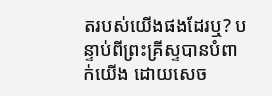តរបស់យើងផងដែរឬ? បន្ទាប់ពីព្រះគ្រីស្ទបានបំពាក់យើង ដោយសេច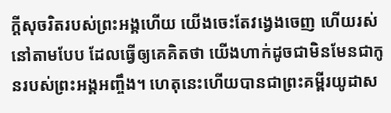ក្តីសុចរិតរបស់ព្រះអង្គហើយ យើងចេះតែវង្វេងចេញ ហើយរស់នៅតាមបែប ដែលធ្វើឲ្យគេគិតថា យើងហាក់ដូចជាមិនមែនជាកូនរបស់ព្រះអង្គអញ្ចឹង។ ហេតុនេះហើយបានជាព្រះគម្ពីរយូដាស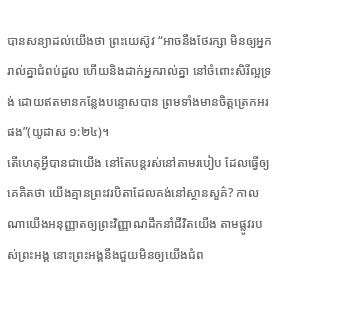បានសន្យាដល់យើងថា ព្រះយេស៊ូវ “អាចនឹងថែរក្សា មិនឲ្យអ្នករាល់គ្នាជំពប់ដួល ហើយនិងដាក់អ្នករាល់គ្នា នៅចំពោះសិរីល្អទ្រង់ ដោយឥតមានកន្លែងបន្ទោសបាន ព្រមទាំងមានចិត្តត្រេកអរផង”(យូដាស ១:២៤)។
តើហេតុអ្វីបានជាយើង នៅតែបន្តរស់នៅតាមរបៀប ដែលធ្វើឲ្យគេគិតថា យើងគ្មានព្រះវរបិតាដែលគង់នៅស្ថានសួគ៌? កាលណាយើងអនុញ្ញាតឲ្យព្រះវិញ្ញាណដឹកនាំជីវិតយើង តាមផ្លូវរបស់ព្រះអង្គ នោះព្រះអង្គនឹងជួយមិនឲ្យយើងជំព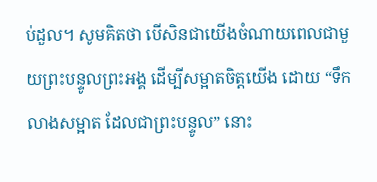ប់ដួល។ សូមគិតថា បើសិនជាយើងចំណាយពេលជាមួយព្រះបន្ទូលព្រះអង្គ ដើម្បីសម្អាតចិត្តយើង ដោយ “ទឹកលាងសម្អាត ដែលជាព្រះបន្ទូល” នោះ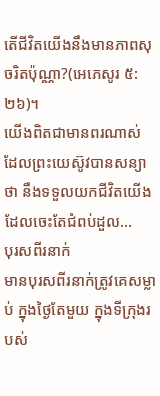តើជីវិតយើងនឹងមានភាពសុចរិតប៉ុណ្ណា?(អេភេសូរ ៥:២៦)។
យើងពិតជាមានពរណាស់ ដែលព្រះយេស៊ូវបានសន្យាថា នឹងទទួលយកជីវិតយើង ដែលចេះតែជំពប់ដួល…
បុរសពីរនាក់
មានបុរសពីរនាក់ត្រូវគេសម្លាប់ ក្នុងថ្ងៃតែមួយ ក្នុងទីក្រុងរបស់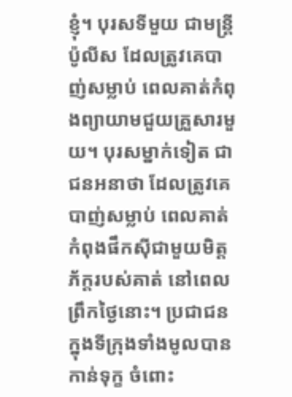ខ្ញុំ។ បុរសទីមួយ ជាមន្រ្តីប៉ូលីស ដែលត្រូវគេបាញ់សម្លាប់ ពេលគាត់កំពុងព្យាយាមជួយគ្រួសារមួយ។ បុរសម្នាក់ទៀត ជាជនអនាថា ដែលត្រូវគេបាញ់សម្លាប់ ពេលគាត់កំពុងផឹកស៊ីជាមួយមិត្តភ័ក្តរបស់គាត់ នៅពេលព្រឹកថ្ងៃនោះ។ ប្រជាជនក្នុងទីក្រុងទាំងមូលបានកាន់ទុក្ខ ចំពោះ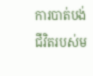ការបាត់បង់ជីវិតរបស់ម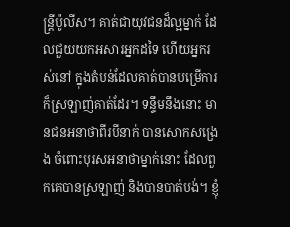ន្ត្រីប៉ូលីស។ គាត់ជាយុវជនដ៏ល្អម្នាក់ ដែលជួយយកអសារអ្នកដទៃ ហើយអ្នករស់នៅ ក្នុងតំបន់ដែលគាត់បានបម្រើការ ក៏ស្រឡាញ់គាត់ដែរ។ ទន្ទឹមនឹងនោះ មានជនអនាថាពីរបីនាក់ បានសោកសង្រេង ចំពោះបុរសអនាថាម្នាក់នោះ ដែលពួកគេបានស្រឡាញ់ និងបានបាត់បង់។ ខ្ញុំ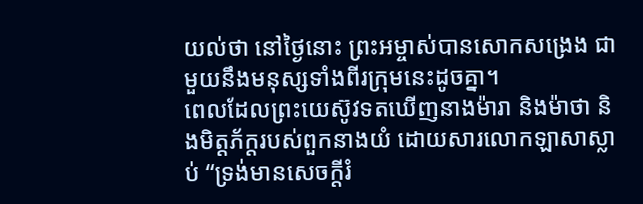យល់ថា នៅថ្ងៃនោះ ព្រះអម្ចាស់បានសោកសង្រេង ជាមួយនឹងមនុស្សទាំងពីរក្រុមនេះដូចគ្នា។
ពេលដែលព្រះយេស៊ូវទតឃើញនាងម៉ារា និងម៉ាថា និងមិត្តភ័ក្តរបស់ពួកនាងយំ ដោយសារលោកឡាសាស្លាប់ “ទ្រង់មានសេចក្តីរំ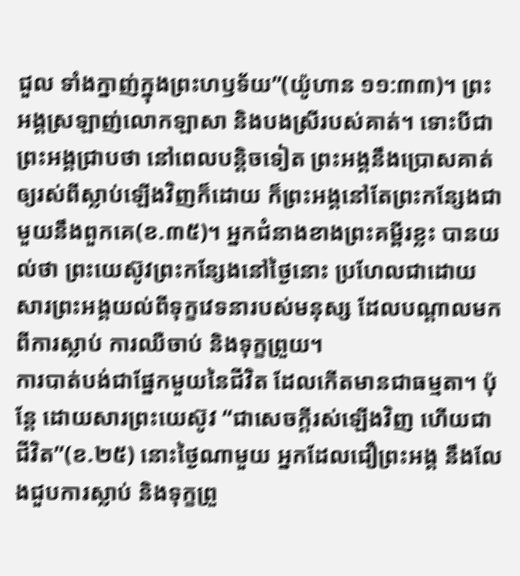ជួល ទាំងក្នាញ់ក្នុងព្រះហឫទ័យ”(យ៉ូហាន ១១:៣៣)។ ព្រះអង្គស្រឡាញ់លោកឡាសា និងបងស្រីរបស់គាត់។ ទោះបីជាព្រះអង្គជ្រាបថា នៅពេលបន្តិចទៀត ព្រះអង្គនឹងប្រោសគាត់ឲ្យរស់ពីស្លាប់ឡើងវិញក៏ដោយ ក៏ព្រះអង្គនៅតែព្រះកន្សែងជាមួយនឹងពួកគេ(ខ.៣៥)។ អ្នកជំនាងខាងព្រះគម្ពីរខ្លះ បានយល់ថា ព្រះយេស៊ូវព្រះកន្សែងនៅថ្ងៃនោះ ប្រហែលជាដោយសារព្រះអង្គយល់ពីទុក្ខវេទនារបស់មនុស្ស ដែលបណ្តាលមកពីការស្លាប់ ការឈឺចាប់ និងទុក្ខព្រួយ។
ការបាត់បង់ជាផ្នែកមួយនៃជីវិត ដែលកើតមានជាធម្មតា។ ប៉ុន្តែ ដោយសារព្រះយេស៊ូវ “ជាសេចក្តីរស់ឡើងវិញ ហើយជាជីវិត”(ខ.២៥) នោះថ្ងៃណាមួយ អ្នកដែលជឿព្រះអង្គ នឹងលែងជួបការស្លាប់ និងទុក្ខព្រួ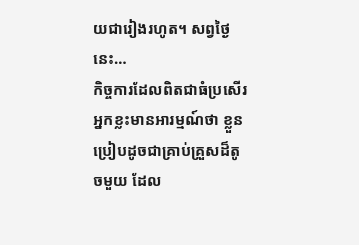យជារៀងរហូត។ សព្វថ្ងៃនេះ…
កិច្ចការដែលពិតជាធំប្រសើរ
អ្នកខ្លះមានអារម្មណ៍ថា ខ្លួនប្រៀបដូចជាគ្រាប់គ្រួសដ៏តូចមួយ ដែល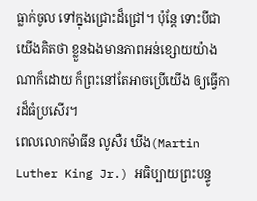ធ្លាក់ចូល ទៅក្នុងជ្រោះដ៏ជ្រៅ។ ប៉ុន្តែ ទោះបីជាយើងគិតថា ខ្លួនឯងមានភាពអន់ខ្សោយយ៉ាងណាក៏ដោយ ក៏ព្រះនៅតែអាចប្រើយើង ឲ្យធ្វើការដ៏ធំប្រសើរ។
ពេលលោកម៉ាធីន លូសឺរ ឃីង(Martin Luther King Jr.) អធិប្បាយព្រះបន្ទូ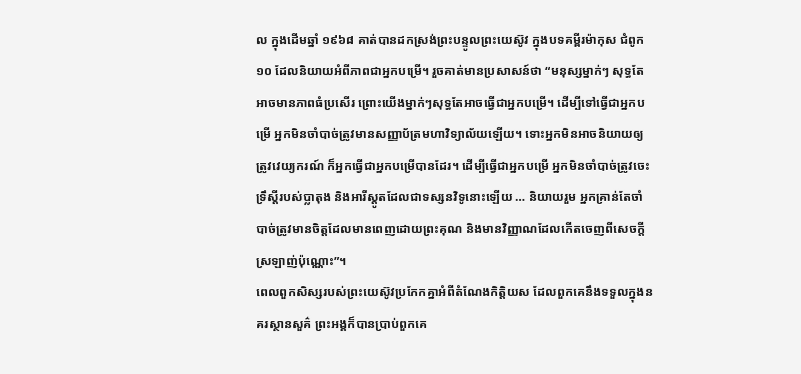ល ក្នុងដើមឆ្នាំ ១៩៦៨ គាត់បានដកស្រង់ព្រះបន្ទូលព្រះយេស៊ូវ ក្នុងបទគម្ពីរម៉ាកុស ជំពូក១០ ដែលនិយាយអំពីភាពជាអ្នកបម្រើ។ រួចគាត់មានប្រសាសន៍ថា “មនុស្សម្នាក់ៗ សុទ្ធតែអាចមានភាពធំប្រសើរ ព្រោះយើងម្នាក់ៗសុទ្ធតែអាចធ្វើជាអ្នកបម្រើ។ ដើម្បីទៅធ្វើជាអ្នកបម្រើ អ្នកមិនចាំបាច់ត្រូវមានសញ្ញាប័ត្រមហាវិទ្យាល័យឡើយ។ ទោះអ្នកមិនអាចនិយាយឲ្យត្រូវវេយ្យករណ៍ ក៏អ្នកធ្វើជាអ្នកបម្រើបានដែរ។ ដើម្បីធ្វើជាអ្នកបម្រើ អ្នកមិនចាំបាច់ត្រូវចេះទ្រឹស្តីរបស់ប្លាតុង និងអារីស្តូតដែលជាទស្សនវិទូនោះឡើយ … និយាយរួម អ្នកគ្រាន់តែចាំបាច់ត្រូវមានចិត្តដែលមានពេញដោយព្រះគុណ និងមានវិញ្ញាណដែលកើតចេញពីសេចក្តីស្រឡាញ់ប៉ុណ្ណោះ”។
ពេលពួកសិស្សរបស់ព្រះយេស៊ូវប្រកែកគ្នាអំពីតំណែងកិត្តិយស ដែលពួកគេនឹងទទួលក្នុងនគរស្ថានសួគ៌ ព្រះអង្គក៏បានប្រាប់ពួកគេ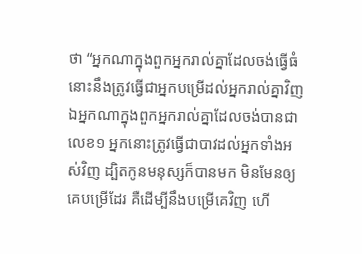ថា “អ្នកណាក្នុងពួកអ្នករាល់គ្នាដែលចង់ធ្វើធំ នោះនឹងត្រូវធ្វើជាអ្នកបម្រើដល់អ្នករាល់គ្នាវិញ ឯអ្នកណាក្នុងពួកអ្នករាល់គ្នាដែលចង់បានជាលេខ១ អ្នកនោះត្រូវធ្វើជាបាវដល់អ្នកទាំងអស់វិញ ដ្បិតកូនមនុស្សក៏បានមក មិនមែនឲ្យគេបម្រើដែរ គឺដើម្បីនឹងបម្រើគេវិញ ហើ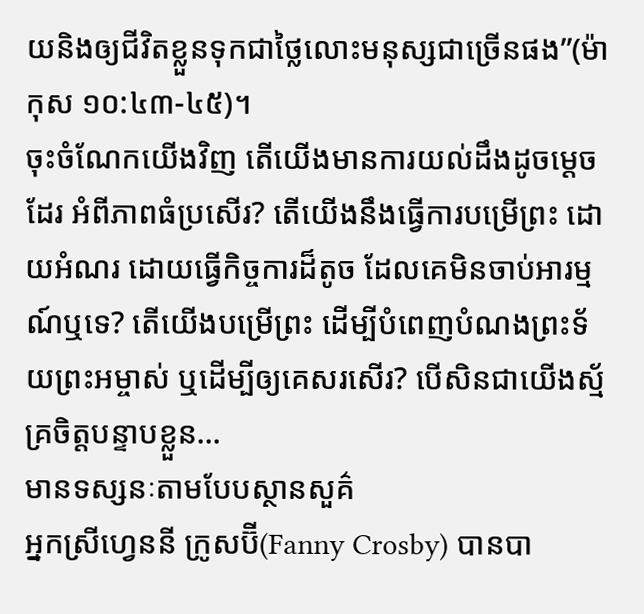យនិងឲ្យជីវិតខ្លួនទុកជាថ្លៃលោះមនុស្សជាច្រើនផង”(ម៉ាកុស ១០:៤៣-៤៥)។
ចុះចំណែកយើងវិញ តើយើងមានការយល់ដឹងដូចម្តេចដែរ អំពីភាពធំប្រសើរ? តើយើងនឹងធ្វើការបម្រើព្រះ ដោយអំណរ ដោយធ្វើកិច្ចការដ៏តូច ដែលគេមិនចាប់អារម្មណ៍ឬទេ? តើយើងបម្រើព្រះ ដើម្បីបំពេញបំណងព្រះទ័យព្រះអម្ចាស់ ឬដើម្បីឲ្យគេសរសើរ? បើសិនជាយើងស្ម័គ្រចិត្តបន្ទាបខ្លួន…
មានទស្សនៈតាមបែបស្ថានសួគ៌
អ្នកស្រីហ្វេននី ក្រូសប៊ី(Fanny Crosby) បានបា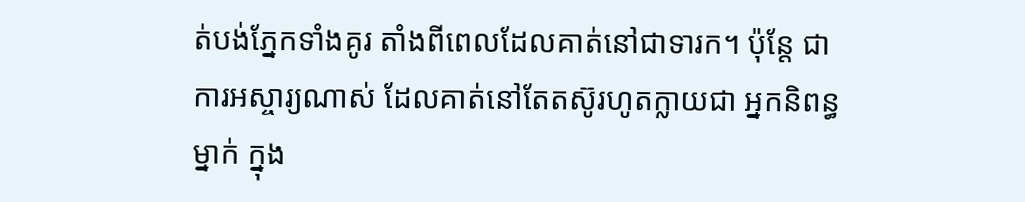ត់បង់ភ្នែកទាំងគូរ តាំងពីពេលដែលគាត់នៅជាទារក។ ប៉ុន្តែ ជាការអស្ចារ្យណាស់ ដែលគាត់នៅតែតស៊ូរហូតក្លាយជា អ្នកនិពន្ធម្នាក់ ក្នុង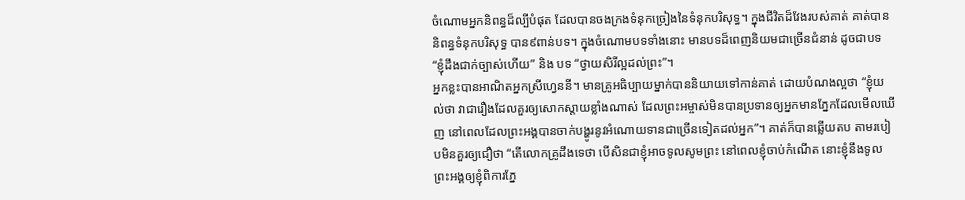ចំណោមអ្នកនិពន្ធដ៏ល្បីបំផុត ដែលបានចងក្រងទំនុកច្រៀងនៃទំនុកបរិសុទ្ធ។ ក្នុងជីវិតដ៏វែងរបស់គាត់ គាត់បាននិពន្ធទំនុកបរិសុទ្ធ បាន៩ពាន់បទ។ ក្នុងចំណោមបទទាំងនោះ មានបទដ៏ពេញនិយមជាច្រើនជំនាន់ ដូចជាបទ “ខ្ញុំដឹងជាក់ច្បាស់ហើយ” និង បទ “ថ្វាយសិរីល្អដល់ព្រះ”។
អ្នកខ្លះបានអាណិតអ្នកស្រីហ្វេននី។ មានគ្រូអធិប្បាយម្នាក់បាននិយាយទៅកាន់គាត់ ដោយបំណងល្អថា “ខ្ញុំយល់ថា វាជារឿងដែលគួរឲ្យសោកស្តាយខ្លាំងណាស់ ដែលព្រះអម្ចាស់មិនបានប្រទានឲ្យអ្នកមានភ្នែកដែលមើលឃើញ នៅពេលដែលព្រះអង្គបានចាក់បង្ហូរនូវអំណោយទានជាច្រើនទៀតដល់អ្នក”។ គាត់ក៏បានឆ្លើយតប តាមរបៀបមិនគួរឲ្យជឿថា “តើលោកគ្រូដឹងទេថា បើសិនជាខ្ញុំអាចទូលសូមព្រះ នៅពេលខ្ញុំចាប់កំណើត នោះខ្ញុំនឹងទូលព្រះអង្គឲ្យខ្ញុំពិការភ្នែ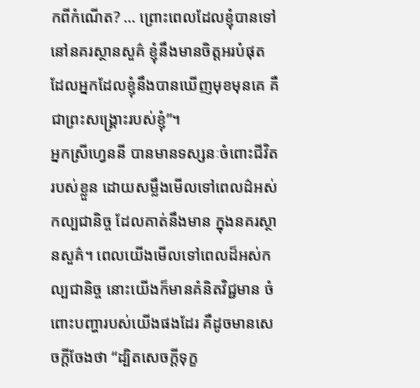កពីកំណើត? … ព្រោះពេលដែលខ្ញុំបានទៅនៅនគរស្ថានសួគ៌ ខ្ញុំនឹងមានចិត្តអរបំផុត ដែលអ្នកដែលខ្ញុំនឹងបានឃើញមុខមុនគេ គឺជាព្រះសង្រ្គោះរបស់ខ្ញុំ”។
អ្នកស្រីហ្វេននី បានមានទស្សនៈចំពោះជីវិតរបស់ខ្លួន ដោយសម្លឹងមើលទៅពេលដ៌អស់កល្បជានិច្ច ដែលគាត់នឹងមាន ក្នុងនគរស្ថានសួគ៌។ ពេលយើងមើលទៅពេលដ៏អស់កល្បជានិច្ច នោះយើងក៏មានគំនិតវិជ្ជមាន ចំពោះបញ្ហារបស់យើងផងដែរ គឺដូចមានសេចក្តីចែងថា “ដ្បិតសេចក្តីទុក្ខ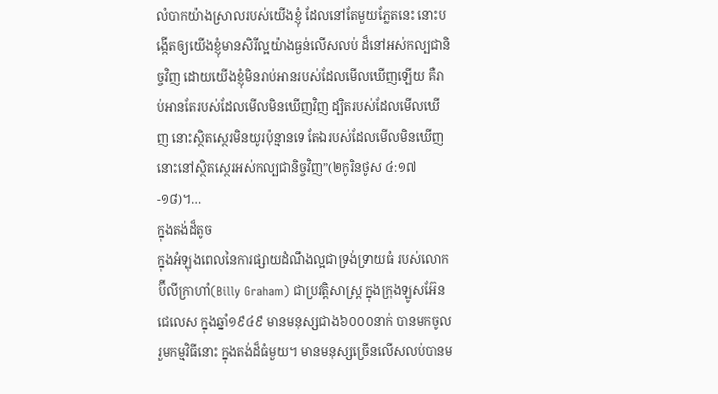លំបាកយ៉ាងស្រាលរបស់យើងខ្ញុំ ដែលនៅតែមួយភ្លែតនេះ នោះបង្កើតឲ្យយើងខ្ញុំមានសិរីល្អយ៉ាងធ្ងន់លើសលប់ ដ៏នៅអស់កល្បជានិច្ចវិញ ដោយយើងខ្ញុំមិនរាប់អានរបស់ដែលមើលឃើញឡើយ គឺរាប់អានតែរបស់ដែលមើលមិនឃើញវិញ ដ្បិតរបស់ដែលមើលឃើញ នោះស្ថិតស្ថេរមិនយូរប៉ុន្មានទេ តែឯរបស់ដែលមើលមិនឃើញ នោះនៅស្ថិតស្ថេរអស់កល្បជានិច្ចវិញ”(២កូរិនថូស ៤:១៧-១៨)។…
ក្នុងតង់ដ៏តូច
ក្នុងអំឡុងពេលនៃការផ្សាយដំណឹងល្អជាទ្រង់ទ្រាយធំ របស់លោកប៊ីលីក្រាហាំ(Billy Graham) ជាប្រវត្តិសាស្រ្ត ក្នុងក្រុងឡូសអ៊ែនជេលេស ក្នុងឆ្នាំ១៩៤៩ មានមនុស្សជាង៦០០០នាក់ បានមកចូលរួមកម្មវិធីនោះ ក្នុងតង់ដ៏ធំមួយ។ មានមនុស្សច្រើនលើសលប់បានម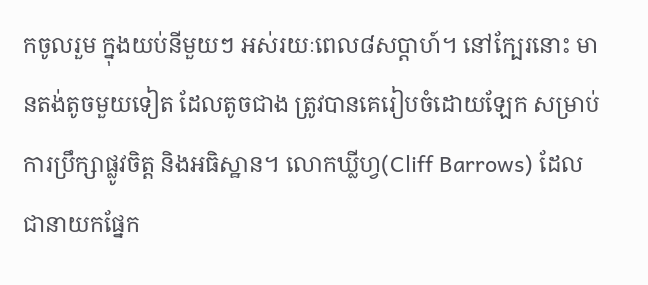កចូលរួម ក្នុងយប់នីមួយៗ អស់រយៈពេល៨សប្តាហ៍។ នៅក្បែរនោះ មានតង់តូចមួយទៀត ដែលតូចជាង ត្រូវបានគេរៀបចំដោយឡែក សម្រាប់ការប្រឹក្សាផ្លូវចិត្ត និងអធិស្ឋាន។ លោកឃ្លីហ្វ(Cliff Barrows) ដែលជានាយកផ្នែក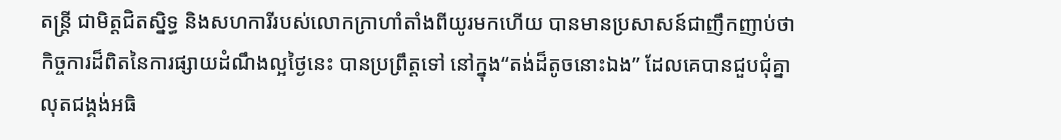តន្រ្តី ជាមិត្តជិតស្និទ្ធ និងសហការីរបស់លោកក្រាហាំតាំងពីយូរមកហើយ បានមានប្រសាសន៍ជាញឹកញាប់ថា កិច្ចការដ៏ពិតនៃការផ្សាយដំណឹងល្អថ្ងៃនេះ បានប្រព្រឹត្តទៅ នៅក្នុង“តង់ដ៏តូចនោះឯង” ដែលគេបានជួបជុំគ្នា លុតជង្គង់អធិ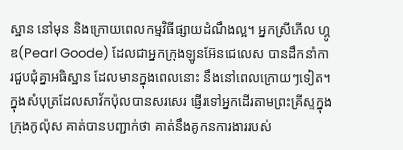ស្ឋាន នៅមុន និងក្រោយពេលកម្មវិធីផ្សាយដំណឹងល្អ។ អ្នកស្រីភើល ហ្គូឌ(Pearl Goode) ដែលជាអ្នកក្រុងឡូនអ៊ែនជេលេស បានដឹកនាំការជួបជុំគ្នាអធិស្ឋាន ដែលមានក្នុងពេលនោះ នឹងនៅពេលក្រោយៗទៀត។
ក្នុងសំបុត្រដែលសាវ័កប៉ុលបានសរសេរ ផ្ញើរទៅអ្នកដើរតាមព្រះគ្រីស្ទក្នុងក្រុងកូល៉ុស គាត់បានបញ្ជាក់ថា គាត់នឹងគូកនការងាររបស់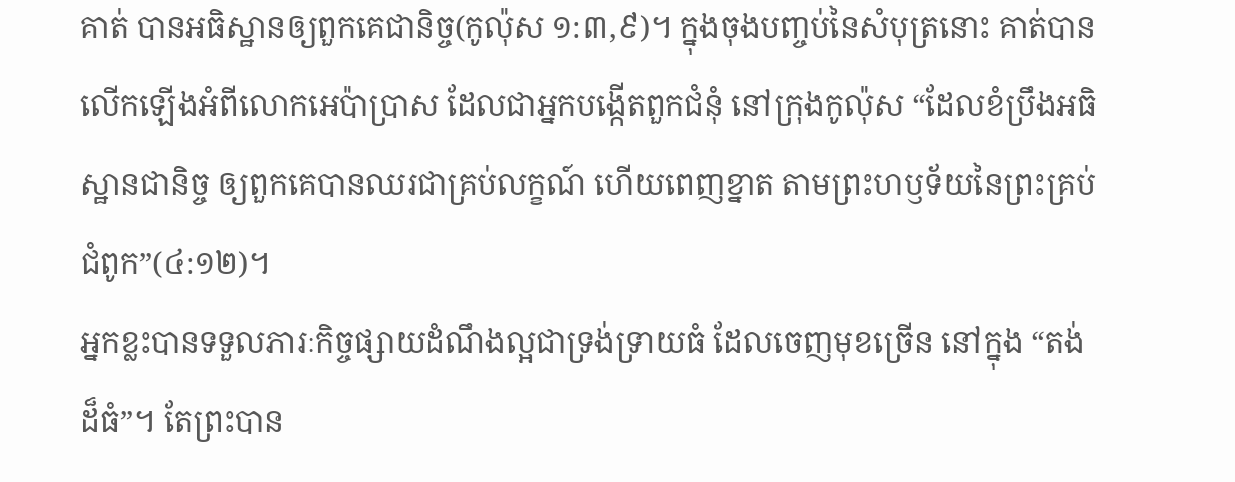គាត់ បានអធិស្ឋានឲ្យពួកគេជានិច្ច(កូល៉ុស ១:៣,៩)។ ក្នុងចុងបញ្ចប់នៃសំបុត្រនោះ គាត់បានលើកឡើងអំពីលោកអេប៉ាប្រាស ដែលជាអ្នកបង្កើតពួកជំនុំ នៅក្រុងកូល៉ុស “ដែលខំប្រឹងអធិស្ឋានជានិច្ច ឲ្យពួកគេបានឈរជាគ្រប់លក្ខណ៍ ហើយពេញខ្នាត តាមព្រះហឫទ័យនៃព្រះគ្រប់ជំពូក”(៤:១២)។
អ្នកខ្លះបានទទួលភារៈកិច្ចផ្សាយដំណឹងល្អជាទ្រង់ទ្រាយធំ ដែលចេញមុខច្រើន នៅក្នុង “តង់ដ៏ធំ”។ តែព្រះបាន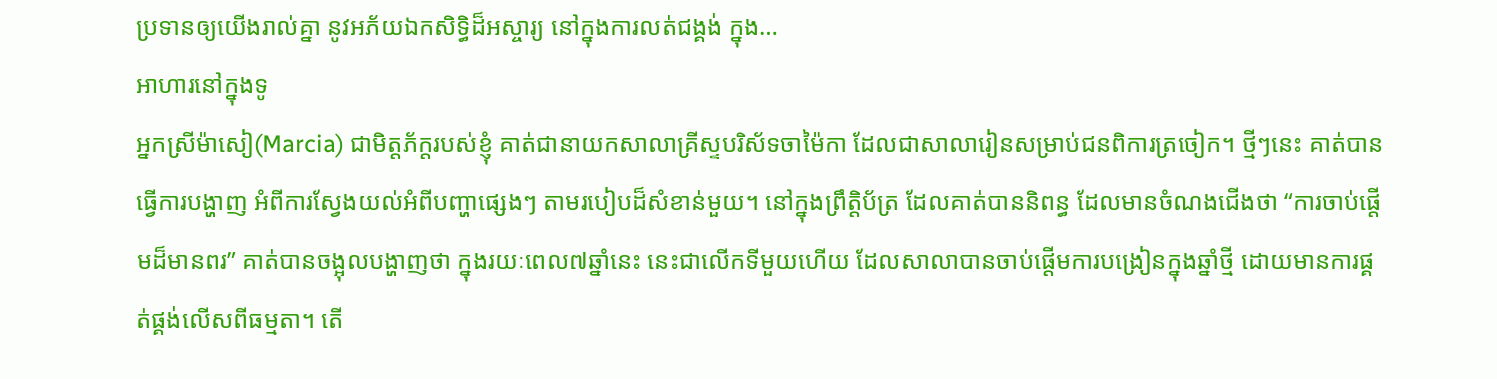ប្រទានឲ្យយើងរាល់គ្នា នូវអភ័យឯកសិទ្ធិដ៏អស្ចារ្យ នៅក្នុងការលត់ជង្គង់ ក្នុង…
អាហារនៅក្នុងទូ
អ្នកស្រីម៉ាសៀ(Marcia) ជាមិត្តភ័ក្តរបស់ខ្ញុំ គាត់ជានាយកសាលាគ្រីស្ទបរិស័ទចាម៉ៃកា ដែលជាសាលារៀនសម្រាប់ជនពិការត្រចៀក។ ថ្មីៗនេះ គាត់បានធ្វើការបង្ហាញ អំពីការស្វែងយល់អំពីបញ្ហាផ្សេងៗ តាមរបៀបដ៏សំខាន់មួយ។ នៅក្នុងព្រឹត្តិប័ត្រ ដែលគាត់បាននិពន្ធ ដែលមានចំណងជើងថា “ការចាប់ផ្តើមដ៏មានពរ” គាត់បានចង្អុលបង្ហាញថា ក្នុងរយៈពេល៧ឆ្នាំនេះ នេះជាលើកទីមួយហើយ ដែលសាលាបានចាប់ផ្តើមការបង្រៀនក្នុងឆ្នាំថ្មី ដោយមានការផ្គត់ផ្គង់លើសពីធម្មតា។ តើ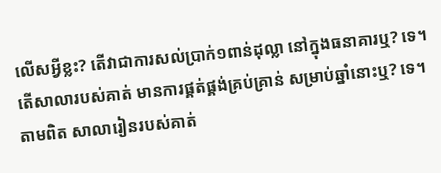លើសអ្វីខ្លះ? តើវាជាការសល់ប្រាក់១ពាន់ដុល្លា នៅក្នុងធនាគារឬ? ទេ។ តើសាលារបស់គាត់ មានការផ្គត់ផ្គង់គ្រប់គ្រាន់ សម្រាប់ឆ្នាំនោះឬ? ទេ។ តាមពិត សាលារៀនរបស់គាត់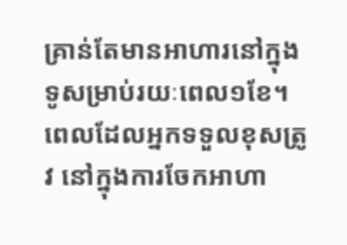គ្រាន់តែមានអាហារនៅក្នុងទូសម្រាប់រយៈពេល១ខែ។
ពេលដែលអ្នកទទួលខុសត្រូវ នៅក្នុងការចែកអាហា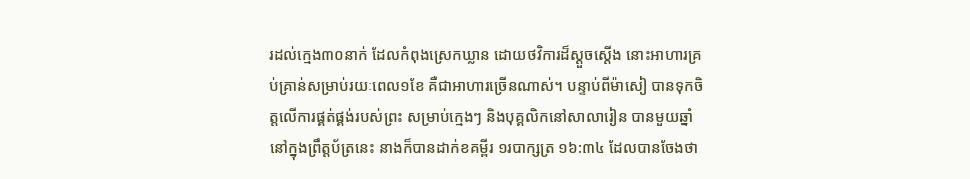រដល់ក្មេង៣០នាក់ ដែលកំពុងស្រេកឃ្លាន ដោយថវិការដ៏ស្តួចស្តើង នោះអាហារគ្រប់គ្រាន់សម្រាប់រយៈពេល១ខែ គឺជាអាហារច្រើនណាស់។ បន្ទាប់ពីម៉ាសៀ បានទុកចិត្តលើការផ្គត់ផ្គង់របស់ព្រះ សម្រាប់ក្មេងៗ និងបុគ្គលិកនៅសាលារៀន បានមួយឆ្នាំ នៅក្នុងព្រឹត្តប័ត្រនេះ នាងក៏បានដាក់ខគម្ពីរ ១របាក្សត្រ ១៦:៣៤ ដែលបានចែងថា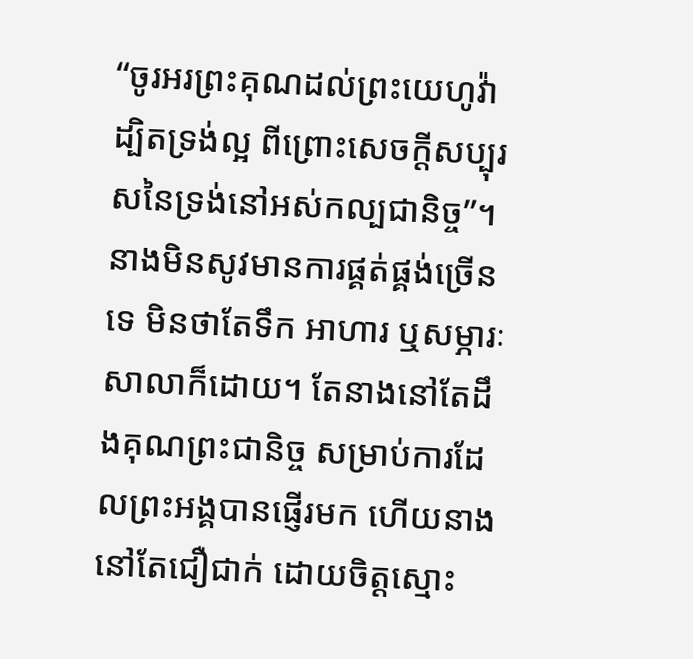“ចូរអរព្រះគុណដល់ព្រះយេហូវ៉ា ដ្បិតទ្រង់ល្អ ពីព្រោះសេចក្តីសប្បុរសនៃទ្រង់នៅអស់កល្បជានិច្ច”។
នាងមិនសូវមានការផ្គត់ផ្គង់ច្រើនទេ មិនថាតែទឹក អាហារ ឬសម្ភារៈសាលាក៏ដោយ។ តែនាងនៅតែដឹងគុណព្រះជានិច្ច សម្រាប់ការដែលព្រះអង្គបានផ្ញើរមក ហើយនាងនៅតែជឿជាក់ ដោយចិត្តស្មោះ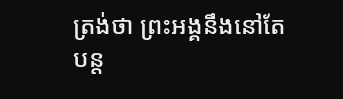ត្រង់ថា ព្រះអង្គនឹងនៅតែបន្ត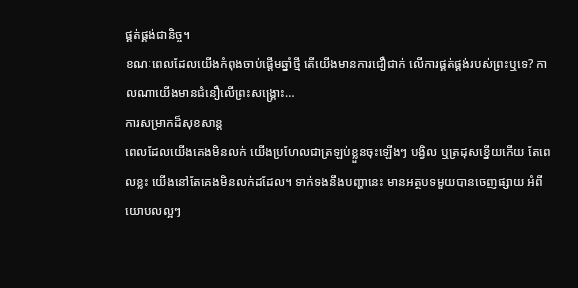ផ្គត់ផ្គង់ជានិច្ច។
ខណៈពេលដែលយើងកំពុងចាប់ផ្តើមឆ្នាំថ្មី តើយើងមានការជឿជាក់ លើការផ្គត់ផ្គង់របស់ព្រះឬទេ? កាលណាយើងមានជំនឿលើព្រះសង្រ្គោះ…
ការសម្រាកដ៏សុខសាន្ត
ពេលដែលយើងគេងមិនលក់ យើងប្រហែលជាត្រឡប់ខ្លួនចុះឡើងៗ បង្វិល ឬត្រដុសខ្នើយកើយ តែពេលខ្លះ យើងនៅតែគេងមិនលក់ដដែល។ ទាក់ទងនឹងបញ្ហានេះ មានអត្ថបទមួយបានចេញផ្សាយ អំពីយោបលល្អៗ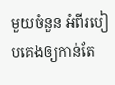មួយចំនួន អំពីរបៀបគេងឲ្យកាន់តែ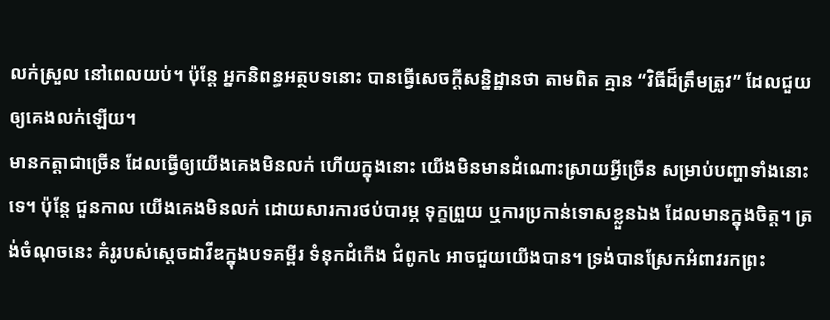លក់ស្រួល នៅពេលយប់។ ប៉ុន្តែ អ្នកនិពន្ធអត្ថបទនោះ បានធ្វើសេចក្តីសន្និដ្ឋានថា តាមពិត គ្មាន “វិធីដ៏ត្រឹមត្រូវ” ដែលជួយឲ្យគេងលក់ឡើយ។
មានកត្តាជាច្រើន ដែលធ្វើឲ្យយើងគេងមិនលក់ ហើយក្នុងនោះ យើងមិនមានដំណោះស្រាយអ្វីច្រើន សម្រាប់បញ្ហាទាំងនោះទេ។ ប៉ុន្តែ ជួនកាល យើងគេងមិនលក់ ដោយសារការថប់បារម្ភ ទុក្ខព្រួយ ឬការប្រកាន់ទោសខ្លួនឯង ដែលមានក្នុងចិត្ត។ ត្រង់ចំណុចនេះ គំរូរបស់ស្តេចដាវីឌក្នុងបទគម្ពីរ ទំនុកដំកើង ជំពូក៤ អាចជួយយើងបាន។ ទ្រង់បានស្រែកអំពាវរកព្រះ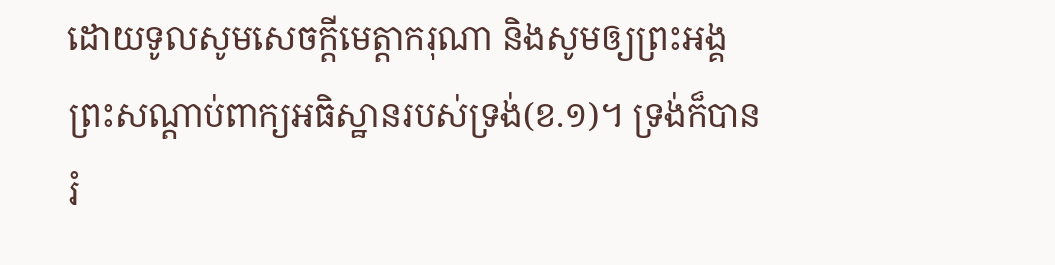ដោយទូលសូមសេចក្តីមេត្តាករុណា និងសូមឲ្យព្រះអង្គព្រះសណ្តាប់ពាក្យអធិស្ឋានរបស់ទ្រង់(ខ.១)។ ទ្រង់ក៏បានរំ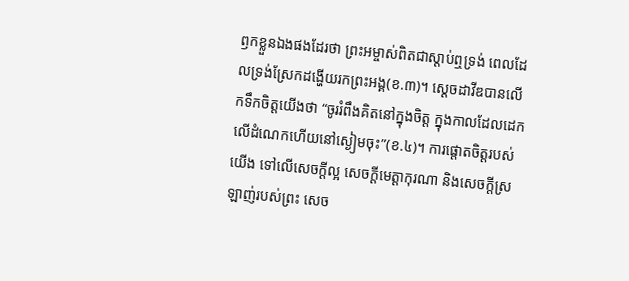ឭកខ្លួនឯងផងដែរថា ព្រះអម្ចាស់ពិតជាស្តាប់ឮទ្រង់ ពេលដែលទ្រង់ស្រែកដង្ហើយរកព្រះអង្គ(ខ.៣)។ ស្តេចដាវីឌបានលើកទឹកចិត្តយើងថា “ចូររំពឹងគិតនៅក្នុងចិត្ត ក្នុងកាលដែលដេកលើដំណេកហើយនៅស្ងៀមចុះ”(ខ.៤)។ ការផ្តោតចិត្តរបស់យើង ទៅលើសេចក្តីល្អ សេចក្តីមេត្តាកុរណា និងសេចក្តីស្រឡាញ់របស់ព្រះ សេច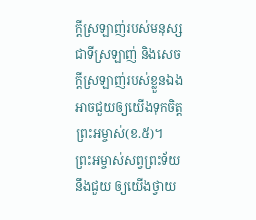ក្តីស្រឡាញ់របស់មនុស្សជាទីស្រឡាញ់ និងសេចក្តីស្រឡាញ់របស់ខ្លួនឯង អាចជួយឲ្យយើងទុកចិត្តព្រះអម្ចាស់(ខ.៥)។
ព្រះអម្ចាស់សព្វព្រះទ័យនឹងជួយ ឲ្យយើងថ្វាយ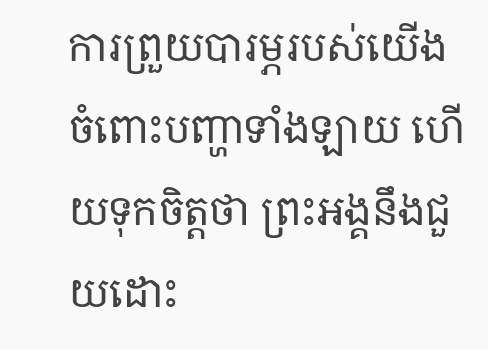ការព្រួយបារម្ភរបស់យើង ចំពោះបញ្ហាទាំងឡាយ ហើយទុកចិត្តថា ព្រះអង្គនឹងជួយដោះ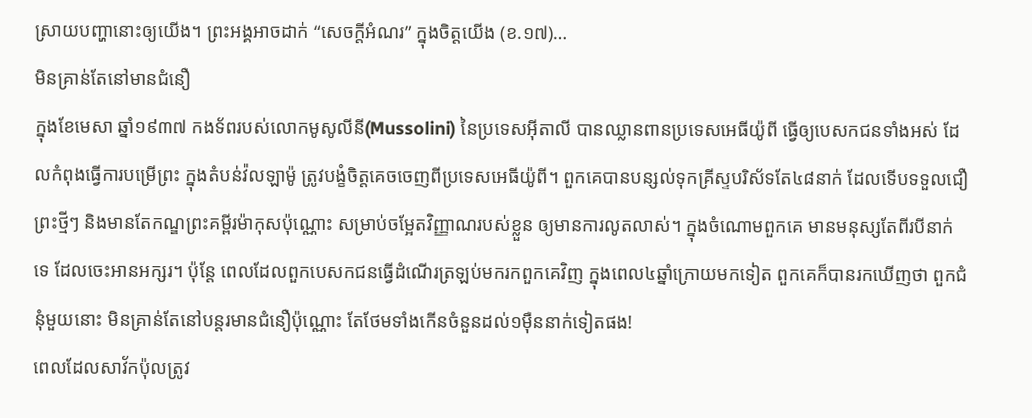ស្រាយបញ្ហានោះឲ្យយើង។ ព្រះអង្គអាចដាក់ “សេចក្តីអំណរ” ក្នុងចិត្តយើង (ខ.១៧)…
មិនគ្រាន់តែនៅមានជំនឿ
ក្នុងខែមេសា ឆ្នាំ១៩៣៧ កងទ័ពរបស់លោកមូសូលីនី(Mussolini) នៃប្រទេសអ៊ីតាលី បានឈ្លានពានប្រទេសអេធីយ៉ូពី ធ្វើឲ្យបេសកជនទាំងអស់ ដែលកំពុងធ្វើការបម្រើព្រះ ក្នុងតំបន់វ៉លឡាម៉ូ ត្រូវបង្ខំចិត្តគេចចេញពីប្រទេសអេធីយ៉ូពី។ ពួកគេបានបន្សល់ទុកគ្រីស្ទបរិស័ទតែ៤៨នាក់ ដែលទើបទទួលជឿព្រះថ្មីៗ និងមានតែកណ្ឌព្រះគម្ពីរម៉ាកុសប៉ុណ្ណោះ សម្រាប់ចម្អែតវិញ្ញាណរបស់ខ្លួន ឲ្យមានការលូតលាស់។ ក្នុងចំណោមពួកគេ មានមនុស្សតែពីរបីនាក់ទេ ដែលចេះអានអក្សរ។ ប៉ុន្តែ ពេលដែលពួកបេសកជនធ្វើដំណើរត្រឡប់មករកពួកគេវិញ ក្នុងពេល៤ឆ្នាំក្រោយមកទៀត ពួកគេក៏បានរកឃើញថា ពួកជំនុំមួយនោះ មិនគ្រាន់តែនៅបន្តរមានជំនឿប៉ុណ្ណោះ តែថែមទាំងកើនចំនួនដល់១ម៉ឺននាក់ទៀតផង!
ពេលដែលសាវ័កប៉ុលត្រូវ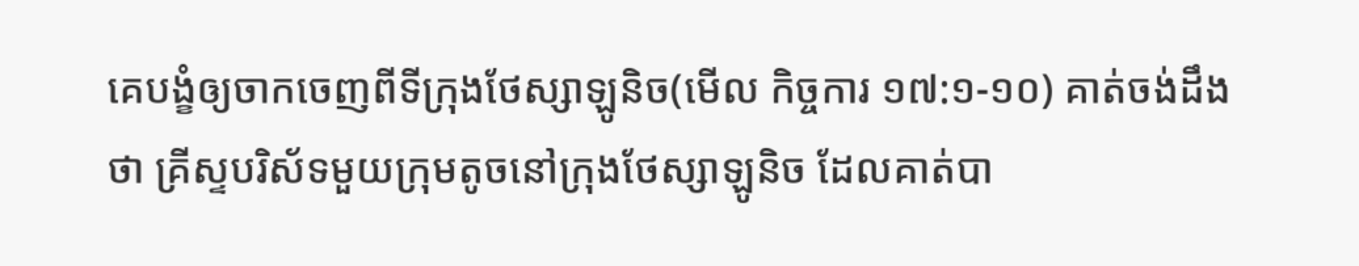គេបង្ខំឲ្យចាកចេញពីទីក្រុងថែស្សាឡូនិច(មើល កិច្ចការ ១៧:១-១០) គាត់ចង់ដឹងថា គ្រីស្ទបរិស័ទមួយក្រុមតូចនៅក្រុងថែស្សាឡូនិច ដែលគាត់បា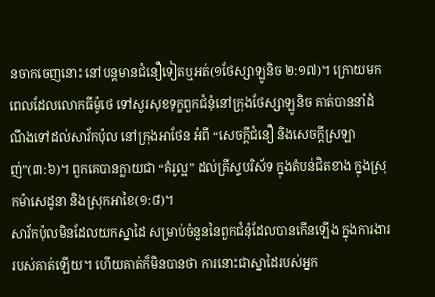នចាកចេញនោះ នៅបន្តមានជំនឿទៀតឬអត់(១ថែស្សាឡូនិច ២:១៧)។ ក្រោយមក ពេលដែលលោកធីម៉ូថេ ទៅសួរសុខទុក្ខពួកជំនុំនៅក្រុងថែស្សាឡូនិច គាត់បាននាំដំណឹងទៅដល់សាវ័កប៉ុល នៅក្រុងអាថែន អំពី “សេចក្តីជំនឿ និងសេចក្តីស្រឡាញ់”(៣:៦)។ ពួកគេបានក្លាយជា “គំរូល្អ” ដល់គ្រីស្ទបរិស័ទ ក្នុងតំបន់ជិតខាង ក្នុងស្រុកម៉ាសេដូនា និងស្រុកអាខៃ(១:៨)។
សាវ័កប៉ុលមិនដែលយកស្នាដៃ សម្រាប់ចំនួននៃពួកជំនុំដែលបានកើនឡើង ក្នុងការងាររបស់គាត់ឡើយ។ ហើយគាត់ក៏មិនបានថា ការនោះជាស្នាដៃរបស់អ្នក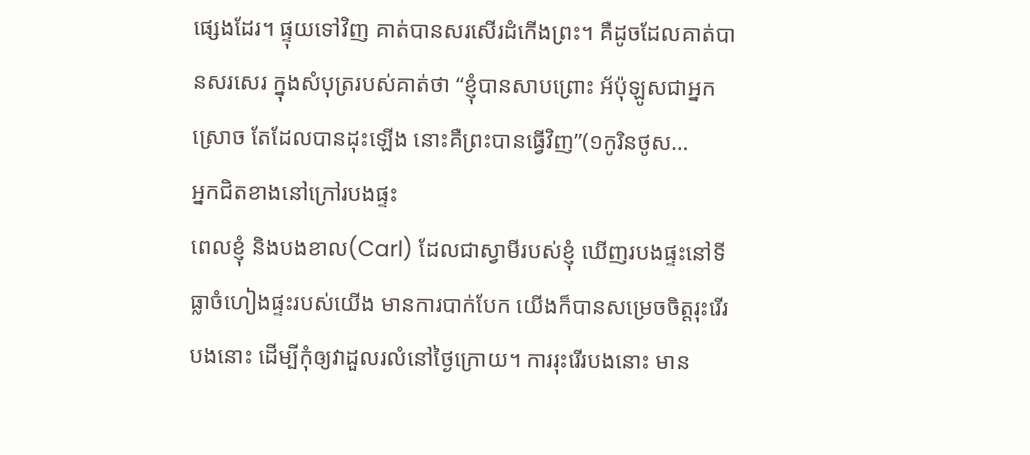ផ្សេងដែរ។ ផ្ទុយទៅវិញ គាត់បានសរសើរដំកើងព្រះ។ គឺដូចដែលគាត់បានសរសេរ ក្នុងសំបុត្ររបស់គាត់ថា “ខ្ញុំបានសាបព្រោះ អ័ប៉ុឡូសជាអ្នកស្រោច តែដែលបានដុះឡើង នោះគឺព្រះបានធ្វើវិញ”(១កូរិនថូស…
អ្នកជិតខាងនៅក្រៅរបងផ្ទះ
ពេលខ្ញុំ និងបងខាល(Carl) ដែលជាស្វាមីរបស់ខ្ញុំ ឃើញរបងផ្ទះនៅទីធ្លាចំហៀងផ្ទះរបស់យើង មានការបាក់បែក យើងក៏បានសម្រេចចិត្តរុះរើរបងនោះ ដើម្បីកុំឲ្យវាដួលរលំនៅថ្ងៃក្រោយ។ ការរុះរើរបងនោះ មាន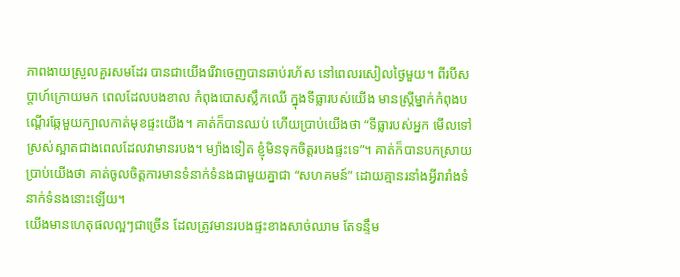ភាពងាយស្រួលគួរសមដែរ បានជាយើងរើវាចេញបានឆាប់រហ័ស នៅពេលរសៀលថ្ងៃមួយ។ ពីរបីសប្តាហ៍ក្រោយមក ពេលដែលបងខាល កំពុងបោសស្លឹកឈើ ក្នុងទីធ្លារបស់យើង មានស្រ្តីម្នាក់កំពុងបណ្តើរឆ្កែមួយក្បាលកាត់មុខផ្ទះយើង។ គាត់ក៏បានឈប់ ហើយប្រាប់យើងថា “ទីធ្លារបស់អ្នក មើលទៅស្រស់ស្អាតជាងពេលដែលវាមានរបង។ ម្យ៉ាងទៀត ខ្ញុំមិនទុកចិត្តរបងផ្ទះទេ”។ គាត់ក៏បានបកស្រាយប្រាប់យើងថា គាត់ចូលចិត្តការមានទំនាក់ទំនងជាមួយគ្នាជា “សហគមន៍” ដោយគ្មានរនាំងអ្វីរារាំងទំនាក់ទំនងនោះឡើយ។
យើងមានហេតុផលល្អៗជាច្រើន ដែលត្រូវមានរបងផ្ទះខាងសាច់ឈាម តែទន្ទឹម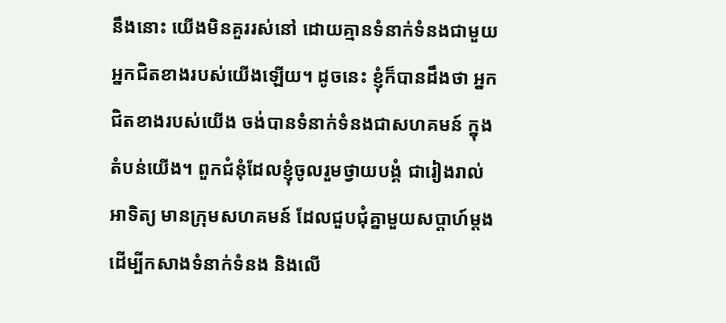នឹងនោះ យើងមិនគួររស់នៅ ដោយគ្មានទំនាក់ទំនងជាមួយអ្នកជិតខាងរបស់យើងឡើយ។ ដូចនេះ ខ្ញុំក៏បានដឹងថា អ្នកជិតខាងរបស់យើង ចង់បានទំនាក់ទំនងជាសហគមន៍ ក្នុងតំបន់យើង។ ពួកជំនុំដែលខ្ញុំចូលរួមថ្វាយបង្គំ ជារៀងរាល់អាទិត្យ មានក្រុមសហគមន៍ ដែលជួបជុំគ្នាមួយសប្តាហ៍ម្តង ដើម្បីកសាងទំនាក់ទំនង និងលើ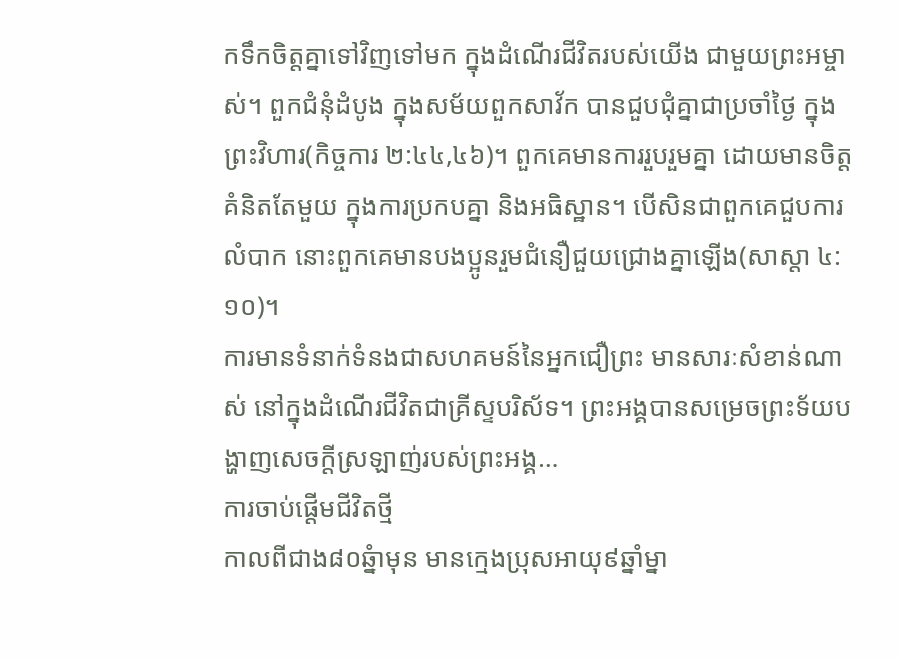កទឹកចិត្តគ្នាទៅវិញទៅមក ក្នុងដំណើរជីវិតរបស់យើង ជាមួយព្រះអម្ចាស់។ ពួកជំនុំដំបូង ក្នុងសម័យពួកសាវ័ក បានជួបជុំគ្នាជាប្រចាំថ្ងៃ ក្នុងព្រះវិហារ(កិច្ចការ ២:៤៤,៤៦)។ ពួកគេមានការរួបរួមគ្នា ដោយមានចិត្តគំនិតតែមួយ ក្នុងការប្រកបគ្នា និងអធិស្ឋាន។ បើសិនជាពួកគេជួបការលំបាក នោះពួកគេមានបងប្អូនរួមជំនឿជួយជ្រោងគ្នាឡើង(សាស្តា ៤:១០)។
ការមានទំនាក់ទំនងជាសហគមន៍នៃអ្នកជឿព្រះ មានសារៈសំខាន់ណាស់ នៅក្នុងដំណើរជីវិតជាគ្រីស្ទបរិស័ទ។ ព្រះអង្គបានសម្រេចព្រះទ័យបង្ហាញសេចក្តីស្រឡាញ់របស់ព្រះអង្គ…
ការចាប់ផ្តើមជីវិតថ្មី
កាលពីជាង៨០ឆ្នំាមុន មានក្មេងប្រុសអាយុ៩ឆ្នាំម្នា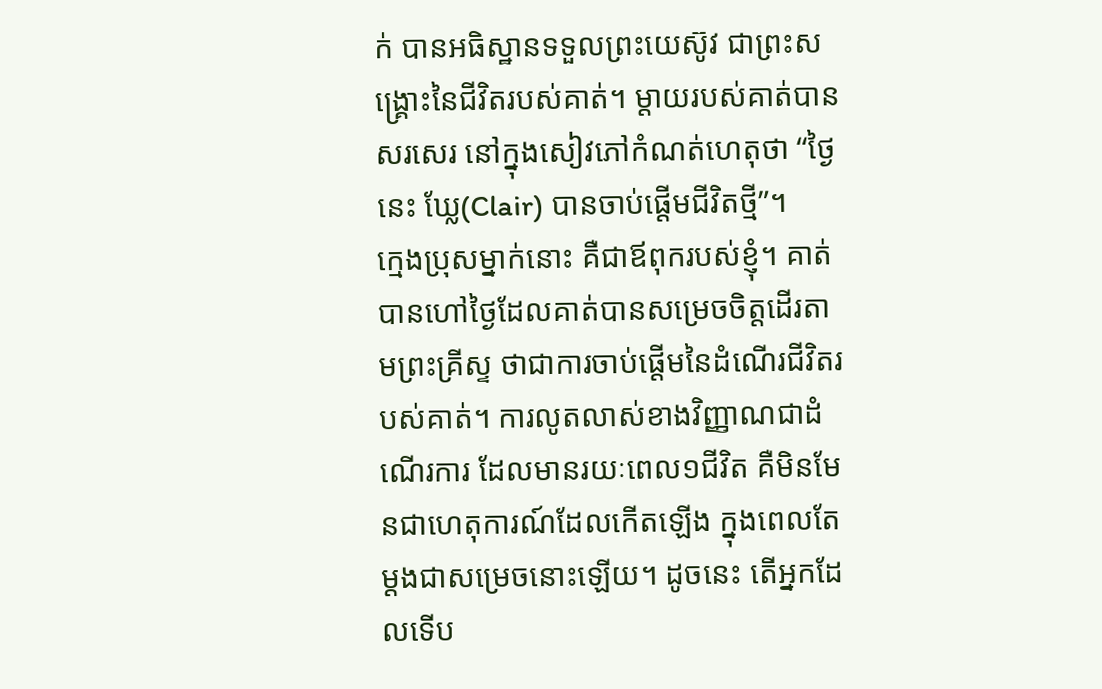ក់ បានអធិស្ឋានទទួលព្រះយេស៊ូវ ជាព្រះសង្រ្គោះនៃជីវិតរបស់គាត់។ ម្តាយរបស់គាត់បានសរសេរ នៅក្នុងសៀវភៅកំណត់ហេតុថា “ថ្ងៃនេះ ឃ្លែ(Clair) បានចាប់ផ្តើមជីវិតថ្មី”។
ក្មេងប្រុសម្នាក់នោះ គឺជាឪពុករបស់ខ្ញុំ។ គាត់បានហៅថ្ងៃដែលគាត់បានសម្រេចចិត្តដើរតាមព្រះគ្រីស្ទ ថាជាការចាប់ផ្តើមនៃដំណើរជីវិតរបស់គាត់។ ការលូតលាស់ខាងវិញ្ញាណជាដំណើរការ ដែលមានរយៈពេល១ជីវិត គឺមិនមែនជាហេតុការណ៍ដែលកើតឡើង ក្នុងពេលតែម្តងជាសម្រេចនោះឡើយ។ ដូចនេះ តើអ្នកដែលទើប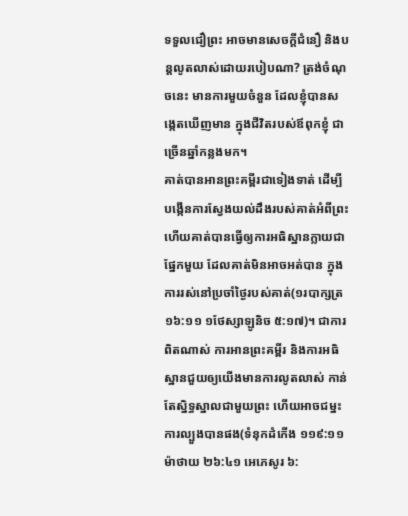ទទួលជឿព្រះ អាចមានសេចក្តីជំនឿ និងបន្តលូតលាស់ដោយរបៀបណា? ត្រង់ចំណុចនេះ មានការមួយចំនួន ដែលខ្ញុំបានសង្កេតឃើញមាន ក្នុងជីវិតរបស់ឪពុកខ្ញុំ ជាច្រើនឆ្នាំកន្លងមក។
គាត់បានអានព្រះគម្ពីរជាទៀងទាត់ ដើម្បីបង្កើនការស្វែងយល់ដឹងរបស់គាត់អំពីព្រះ ហើយគាត់បានធ្វើឲ្យការអធិស្ឋានក្លាយជាផ្នែកមួយ ដែលគាត់មិនអាចអត់បាន ក្នុងការរស់នៅប្រចាំថ្ងៃរបស់គាត់(១របាក្សត្រ ១៦:១១ ១ថែស្សាឡូនិច ៥:១៧)។ ជាការពិតណាស់ ការអានព្រះគម្ពីរ និងការអធិស្ឋានជួយឲ្យយើងមានការលូតលាស់ កាន់តែស្និទ្ធស្នាលជាមួយព្រះ ហើយអាចជម្នះការល្បួងបានផង(ទំនុកដំកើង ១១៩:១១ ម៉ាថាយ ២៦:៤១ អេភេសូរ ៦: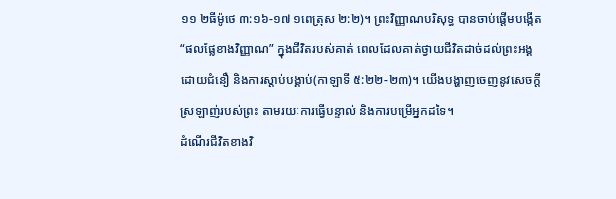១១ ២ធីម៉ូថេ ៣:១៦-១៧ ១ពេត្រុស ២:២)។ ព្រះវិញ្ញាណបរិសុទ្ធ បានចាប់ផ្តើមបង្កើត “ផលផ្លែខាងវិញ្ញាណ” ក្នុងជីវិតរបស់គាត់ ពេលដែលគាត់ថ្វាយជីវិតដាច់ដល់ព្រះអង្គ ដោយជំនឿ និងការស្តាប់បង្គាប់(កាឡាទី ៥:២២-២៣)។ យើងបង្ហាញចេញនូវសេចក្តីស្រឡាញ់របស់ព្រះ តាមរយៈការធ្វើបន្ទាល់ និងការបម្រើអ្នកដទៃ។
ដំណើរជីវិតខាងវិ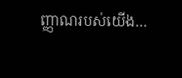ញ្ញាណរបស់យើង…